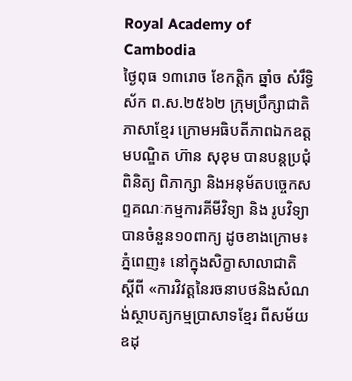Royal Academy of Cambodia
ថ្ងៃពុធ ១៣រោច ខែកត្តិក ឆ្នាំច សំរឹទ្ធិស័ក ព.ស.២៥៦២ ក្រុមប្រឹក្សាជាតិភាសាខ្មែរ ក្រោមអធិបតីភាពឯកឧត្តមបណ្ឌិត ហ៊ាន សុខុម បានបន្តប្រជុំពិនិត្យ ពិភាក្សា និងអនុម័តបច្ចេកសព្ទគណៈកម្មការគីមីវិទ្យា និង រូបវិទ្យា បានចំនួន១០ពាក្យ ដូចខាងក្រោម៖
ភ្នំពេញ៖ នៅក្នុងសិក្ខាសាលាជាតិ ស្ដីពី «ការវិវត្តនៃរចនាបថនិងសំណង់ស្ថាបត្យកម្មប្រាសាទខ្មែរ ពីសម័យឧដុ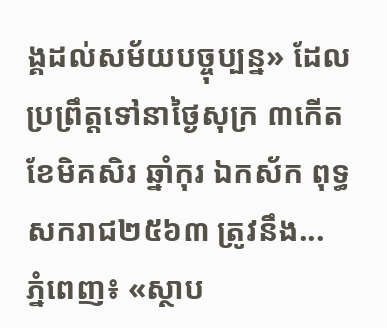ង្គដល់សម័យបច្ចុប្បន្ន» ដែលប្រព្រឹត្តទៅនាថ្ងៃសុក្រ ៣កើត ខែមិគសិរ ឆ្នាំកុរ ឯកស័ក ពុទ្ធសករាជ២៥៦៣ ត្រូវនឹង...
ភ្នំពេញ៖ «ស្ថាប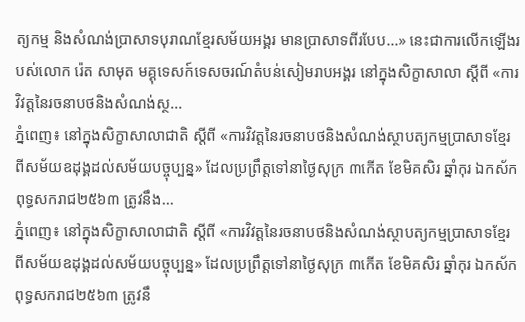ត្យកម្ម និងសំណង់ប្រាសាទបុរាណខ្មែរសម័យអង្គរ មានប្រាសាទពីរបែប...» នេះជាការលើកឡើងរបស់លោក រ៉េត សាមុត មគ្គុទេសក៍ទេសចរណ៍តំបន់សៀមរាបអង្គរ នៅក្នុងសិក្ខាសាលា ស្ដីពី «ការវិវត្តនៃរចនាបថនិងសំណង់ស្ថ...
ភ្នំពេញ៖ នៅក្នុងសិក្ខាសាលាជាតិ ស្ដីពី «ការវិវត្តនៃរចនាបថនិងសំណង់ស្ថាបត្យកម្មប្រាសាទខ្មែរ ពីសម័យឧដុង្គដល់សម័យបច្ចុប្បន្ន» ដែលប្រព្រឹត្តទៅនាថ្ងៃសុក្រ ៣កើត ខែមិគសិរ ឆ្នាំកុរ ឯកស័ក ពុទ្ធសករាជ២៥៦៣ ត្រូវនឹង...
ភ្នំពេញ៖ នៅក្នុងសិក្ខាសាលាជាតិ ស្ដីពី «ការវិវត្តនៃរចនាបថនិងសំណង់ស្ថាបត្យកម្មប្រាសាទខ្មែរ ពីសម័យឧដុង្គដល់សម័យបច្ចុប្បន្ន» ដែលប្រព្រឹត្តទៅនាថ្ងៃសុក្រ ៣កើត ខែមិគសិរ ឆ្នាំកុរ ឯកស័ក ពុទ្ធសករាជ២៥៦៣ ត្រូវនឹ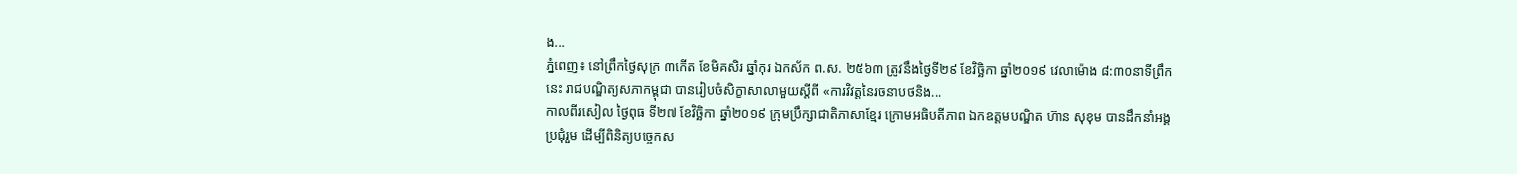ង...
ភ្នំពេញ៖ នៅព្រឹកថ្ងៃសុក្រ ៣កើត ខែមិគសិរ ឆ្នាំកុរ ឯកស័ក ព.ស. ២៥៦៣ ត្រូវនឹងថ្ងៃទី២៩ ខែវិច្ឆិកា ឆ្នាំ២០១៩ វេលាម៉ោង ៨:៣០នាទីព្រឹកនេះ រាជបណ្ឌិត្យសភាកម្ពុជា បានរៀបចំសិក្ខាសាលាមួយស្ដីពី «ការវិវត្តនៃរចនាបថនិង...
កាលពីរសៀល ថ្ងៃពុធ ទី២៧ ខែវិច្ឆិកា ឆ្នាំ២០១៩ ក្រុមប្រឹក្សាជាតិភាសាខ្មែរ ក្រោមអធិបតីភាព ឯកឧត្តមបណ្ឌិត ហ៊ាន សុខុម បានដឹកនាំអង្គប្រជុំរួម ដើម្បីពិនិត្យបច្ចេកស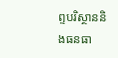ព្ទបរិស្ថាននិងធនធា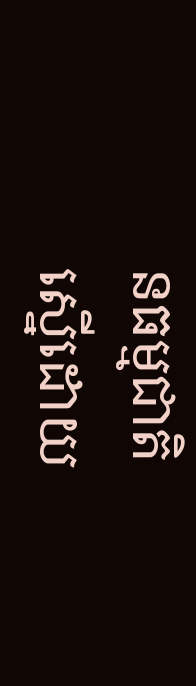នធម្មជាតិ ស្នើដោយ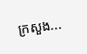ក្រសួង...